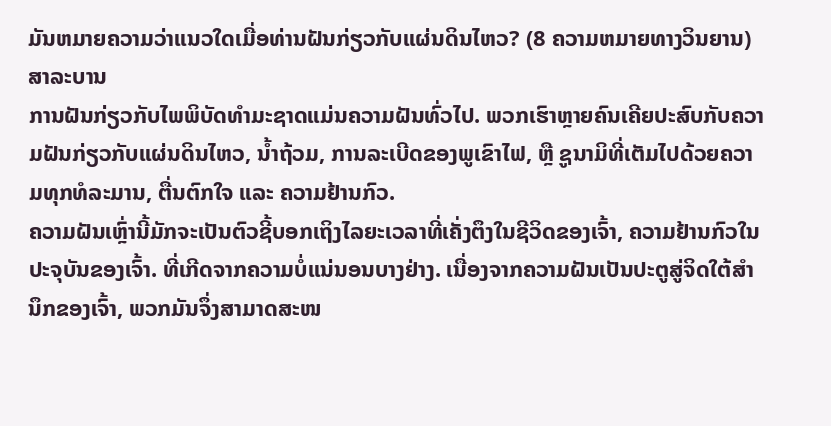ມັນຫມາຍຄວາມວ່າແນວໃດເມື່ອທ່ານຝັນກ່ຽວກັບແຜ່ນດິນໄຫວ? (8 ຄວາມຫມາຍທາງວິນຍານ)
ສາລະບານ
ການຝັນກ່ຽວກັບໄພພິບັດທໍາມະຊາດແມ່ນຄວາມຝັນທົ່ວໄປ. ພວກເຮົາຫຼາຍຄົນເຄີຍປະສົບກັບຄວາມຝັນກ່ຽວກັບແຜ່ນດິນໄຫວ, ນໍ້າຖ້ວມ, ການລະເບີດຂອງພູເຂົາໄຟ, ຫຼື ຊູນາມິທີ່ເຕັມໄປດ້ວຍຄວາມທຸກທໍລະມານ, ຕື່ນຕົກໃຈ ແລະ ຄວາມຢ້ານກົວ.
ຄວາມຝັນເຫຼົ່ານີ້ມັກຈະເປັນຕົວຊີ້ບອກເຖິງໄລຍະເວລາທີ່ເຄັ່ງຕຶງໃນຊີວິດຂອງເຈົ້າ, ຄວາມຢ້ານກົວໃນປະຈຸບັນຂອງເຈົ້າ. ທີ່ເກີດຈາກຄວາມບໍ່ແນ່ນອນບາງຢ່າງ. ເນື່ອງຈາກຄວາມຝັນເປັນປະຕູສູ່ຈິດໃຕ້ສຳນຶກຂອງເຈົ້າ, ພວກມັນຈຶ່ງສາມາດສະໜ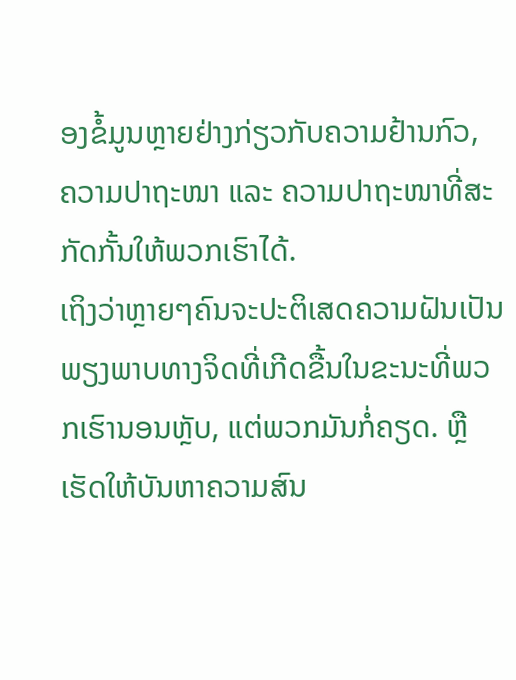ອງຂໍ້ມູນຫຼາຍຢ່າງກ່ຽວກັບຄວາມຢ້ານກົວ, ຄວາມປາຖະໜາ ແລະ ຄວາມປາຖະໜາທີ່ສະກັດກັ້ນໃຫ້ພວກເຮົາໄດ້.
ເຖິງວ່າຫຼາຍໆຄົນຈະປະຕິເສດຄວາມຝັນເປັນພຽງພາບທາງຈິດທີ່ເກີດຂື້ນໃນຂະນະທີ່ພວກເຮົານອນຫຼັບ, ແຕ່ພວກມັນກໍ່ຄຽດ. ຫຼືເຮັດໃຫ້ບັນຫາຄວາມສົນ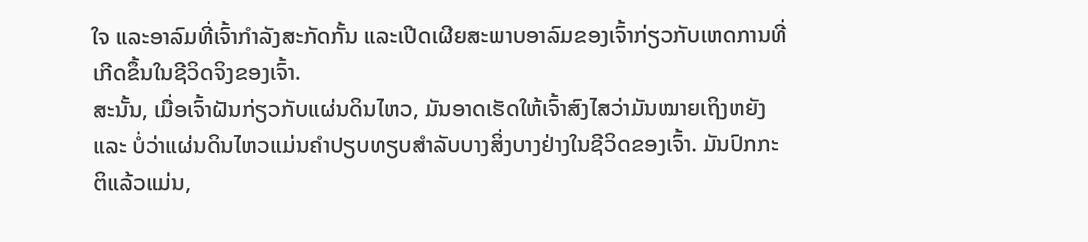ໃຈ ແລະອາລົມທີ່ເຈົ້າກຳລັງສະກັດກັ້ນ ແລະເປີດເຜີຍສະພາບອາລົມຂອງເຈົ້າກ່ຽວກັບເຫດການທີ່ເກີດຂຶ້ນໃນຊີວິດຈິງຂອງເຈົ້າ.
ສະນັ້ນ, ເມື່ອເຈົ້າຝັນກ່ຽວກັບແຜ່ນດິນໄຫວ, ມັນອາດເຮັດໃຫ້ເຈົ້າສົງໄສວ່າມັນໝາຍເຖິງຫຍັງ ແລະ ບໍ່ວ່າແຜ່ນດິນໄຫວແມ່ນຄໍາປຽບທຽບສໍາລັບບາງສິ່ງບາງຢ່າງໃນຊີວິດຂອງເຈົ້າ. ມັນປົກກະຕິແລ້ວແມ່ນ,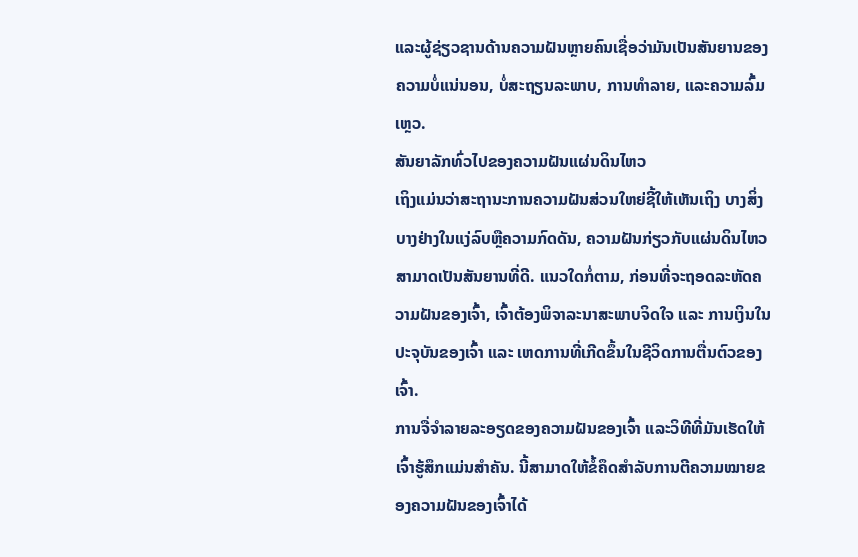ແລະຜູ້ຊ່ຽວຊານດ້ານຄວາມຝັນຫຼາຍຄົນເຊື່ອວ່າມັນເປັນສັນຍານຂອງຄວາມບໍ່ແນ່ນອນ, ບໍ່ສະຖຽນລະພາບ, ການທໍາລາຍ, ແລະຄວາມລົ້ມເຫຼວ.
ສັນຍາລັກທົ່ວໄປຂອງຄວາມຝັນແຜ່ນດິນໄຫວ
ເຖິງແມ່ນວ່າສະຖານະການຄວາມຝັນສ່ວນໃຫຍ່ຊີ້ໃຫ້ເຫັນເຖິງ ບາງສິ່ງບາງຢ່າງໃນແງ່ລົບຫຼືຄວາມກົດດັນ, ຄວາມຝັນກ່ຽວກັບແຜ່ນດິນໄຫວສາມາດເປັນສັນຍານທີ່ດີ. ແນວໃດກໍ່ຕາມ, ກ່ອນທີ່ຈະຖອດລະຫັດຄວາມຝັນຂອງເຈົ້າ, ເຈົ້າຕ້ອງພິຈາລະນາສະພາບຈິດໃຈ ແລະ ການເງິນໃນປະຈຸບັນຂອງເຈົ້າ ແລະ ເຫດການທີ່ເກີດຂຶ້ນໃນຊີວິດການຕື່ນຕົວຂອງເຈົ້າ.
ການຈື່ຈໍາລາຍລະອຽດຂອງຄວາມຝັນຂອງເຈົ້າ ແລະວິທີທີ່ມັນເຮັດໃຫ້ເຈົ້າຮູ້ສຶກແມ່ນສໍາຄັນ. ນີ້ສາມາດໃຫ້ຂໍ້ຄຶດສຳລັບການຕີຄວາມໝາຍຂອງຄວາມຝັນຂອງເຈົ້າໄດ້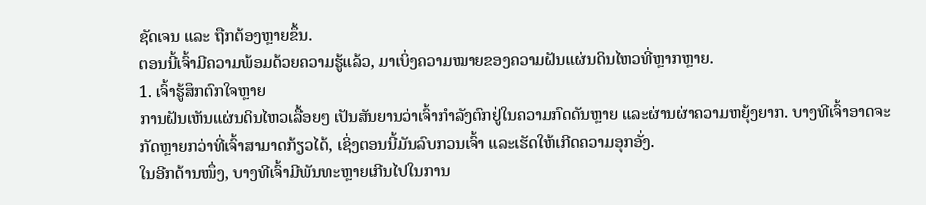ຊັດເຈນ ແລະ ຖືກຕ້ອງຫຼາຍຂຶ້ນ.
ຕອນນີ້ເຈົ້າມີຄວາມພ້ອມດ້ວຍຄວາມຮູ້ແລ້ວ, ມາເບິ່ງຄວາມໝາຍຂອງຄວາມຝັນແຜ່ນດິນໄຫວທີ່ຫຼາກຫຼາຍ.
1. ເຈົ້າຮູ້ສຶກຕົກໃຈຫຼາຍ
ການຝັນເຫັນແຜ່ນດິນໄຫວເລື້ອຍໆ ເປັນສັນຍານວ່າເຈົ້າກຳລັງຕົກຢູ່ໃນຄວາມກົດດັນຫຼາຍ ແລະຜ່ານຜ່າຄວາມຫຍຸ້ງຍາກ. ບາງທີເຈົ້າອາດຈະກັດຫຼາຍກວ່າທີ່ເຈົ້າສາມາດກ້ຽວໄດ້, ເຊິ່ງຕອນນີ້ມັນລົບກວນເຈົ້າ ແລະເຮັດໃຫ້ເກີດຄວາມອຸກອັ່ງ.
ໃນອີກດ້ານໜຶ່ງ, ບາງທີເຈົ້າມີພັນທະຫຼາຍເກີນໄປໃນການ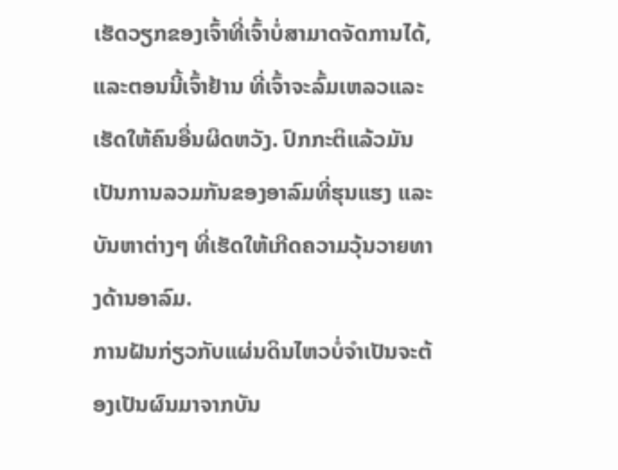ເຮັດວຽກຂອງເຈົ້າທີ່ເຈົ້າບໍ່ສາມາດຈັດການໄດ້, ແລະຕອນນີ້ເຈົ້າຢ້ານ ທີ່ເຈົ້າຈະລົ້ມເຫລວແລະເຮັດໃຫ້ຄົນອື່ນຜິດຫວັງ. ປົກກະຕິແລ້ວມັນເປັນການລວມກັນຂອງອາລົມທີ່ຮຸນແຮງ ແລະບັນຫາຕ່າງໆ ທີ່ເຮັດໃຫ້ເກີດຄວາມວຸ້ນວາຍທາງດ້ານອາລົມ.
ການຝັນກ່ຽວກັບແຜ່ນດິນໄຫວບໍ່ຈຳເປັນຈະຕ້ອງເປັນຜົນມາຈາກບັນ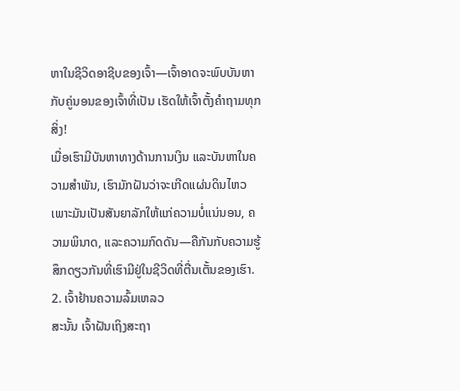ຫາໃນຊີວິດອາຊີບຂອງເຈົ້າ—ເຈົ້າອາດຈະພົບບັນຫາກັບຄູ່ນອນຂອງເຈົ້າທີ່ເປັນ ເຮັດໃຫ້ເຈົ້າຕັ້ງຄຳຖາມທຸກສິ່ງ!
ເມື່ອເຮົາມີບັນຫາທາງດ້ານການເງິນ ແລະບັນຫາໃນຄວາມສຳພັນ, ເຮົາມັກຝັນວ່າຈະເກີດແຜ່ນດິນໄຫວ ເພາະມັນເປັນສັນຍາລັກໃຫ້ແກ່ຄວາມບໍ່ແນ່ນອນ, ຄວາມພິນາດ, ແລະຄວາມກົດດັນ—ຄືກັນກັບຄວາມຮູ້ສຶກດຽວກັນທີ່ເຮົາມີຢູ່ໃນຊີວິດທີ່ຕື່ນເຕັ້ນຂອງເຮົາ.
2. ເຈົ້າຢ້ານຄວາມລົ້ມເຫລວ
ສະນັ້ນ ເຈົ້າຝັນເຖິງສະຖາ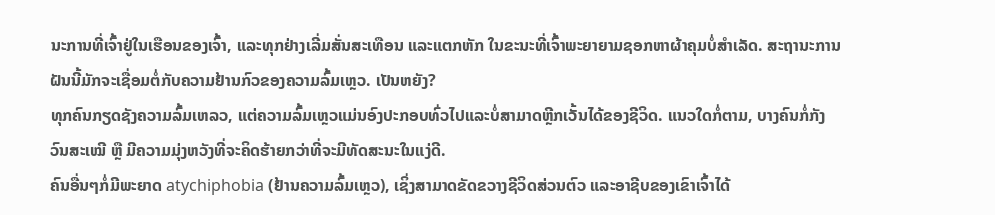ນະການທີ່ເຈົ້າຢູ່ໃນເຮືອນຂອງເຈົ້າ, ແລະທຸກຢ່າງເລີ່ມສັ່ນສະເທືອນ ແລະແຕກຫັກ ໃນຂະນະທີ່ເຈົ້າພະຍາຍາມຊອກຫາຜ້າຄຸມບໍ່ສຳເລັດ. ສະຖານະການຝັນນີ້ມັກຈະເຊື່ອມຕໍ່ກັບຄວາມຢ້ານກົວຂອງຄວາມລົ້ມເຫຼວ. ເປັນຫຍັງ?
ທຸກຄົນກຽດຊັງຄວາມລົ້ມເຫລວ, ແຕ່ຄວາມລົ້ມເຫຼວແມ່ນອົງປະກອບທົ່ວໄປແລະບໍ່ສາມາດຫຼີກເວັ້ນໄດ້ຂອງຊີວິດ. ແນວໃດກໍ່ຕາມ, ບາງຄົນກໍ່ກັງວົນສະເໝີ ຫຼື ມີຄວາມມຸ່ງຫວັງທີ່ຈະຄິດຮ້າຍກວ່າທີ່ຈະມີທັດສະນະໃນແງ່ດີ.
ຄົນອື່ນໆກໍ່ມີພະຍາດ atychiphobia (ຢ້ານຄວາມລົ້ມເຫຼວ), ເຊິ່ງສາມາດຂັດຂວາງຊີວິດສ່ວນຕົວ ແລະອາຊີບຂອງເຂົາເຈົ້າໄດ້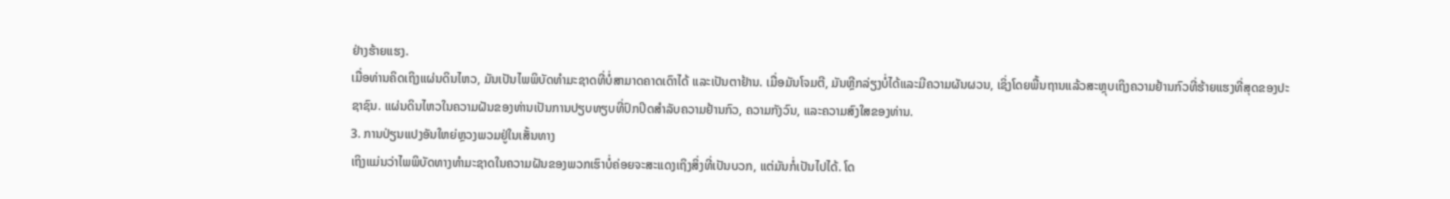ຢ່າງຮ້າຍແຮງ.
ເມື່ອທ່ານຄິດເຖິງແຜ່ນດິນໄຫວ, ມັນເປັນໄພພິບັດທໍາມະຊາດທີ່ບໍ່ສາມາດຄາດເດົາໄດ້ ແລະເປັນຕາຢ້ານ. ເມື່ອມັນໂຈມຕີ, ມັນຫຼີກລ່ຽງບໍ່ໄດ້ແລະມີຄວາມຜັນຜວນ, ເຊິ່ງໂດຍພື້ນຖານແລ້ວສະຫຼຸບເຖິງຄວາມຢ້ານກົວທີ່ຮ້າຍແຮງທີ່ສຸດຂອງປະຊາຊົນ. ແຜ່ນດິນໄຫວໃນຄວາມຝັນຂອງທ່ານເປັນການປຽບທຽບທີ່ປົກປິດສໍາລັບຄວາມຢ້ານກົວ, ຄວາມກັງວົນ, ແລະຄວາມສົງໃສຂອງທ່ານ.
3. ການປ່ຽນແປງອັນໃຫຍ່ຫຼວງພວມຢູ່ໃນເສັ້ນທາງ
ເຖິງແມ່ນວ່າໄພພິບັດທາງທໍາມະຊາດໃນຄວາມຝັນຂອງພວກເຮົາບໍ່ຄ່ອຍຈະສະແດງເຖິງສິ່ງທີ່ເປັນບວກ, ແຕ່ມັນກໍ່ເປັນໄປໄດ້. ໂດ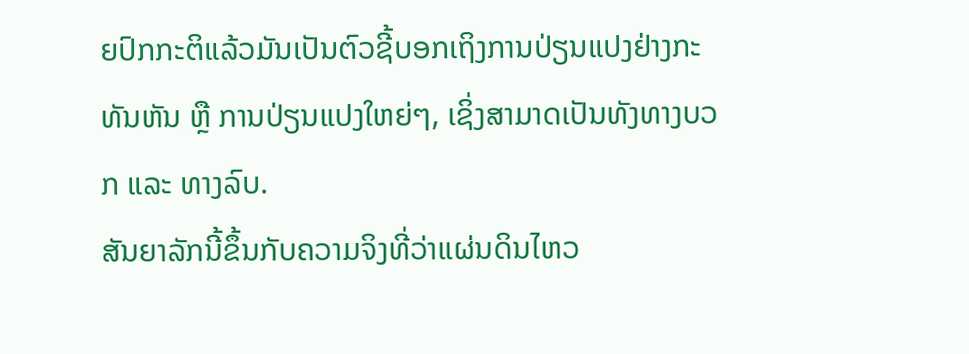ຍປົກກະຕິແລ້ວມັນເປັນຕົວຊີ້ບອກເຖິງການປ່ຽນແປງຢ່າງກະທັນຫັນ ຫຼື ການປ່ຽນແປງໃຫຍ່ໆ, ເຊິ່ງສາມາດເປັນທັງທາງບວກ ແລະ ທາງລົບ.
ສັນຍາລັກນີ້ຂຶ້ນກັບຄວາມຈິງທີ່ວ່າແຜ່ນດິນໄຫວ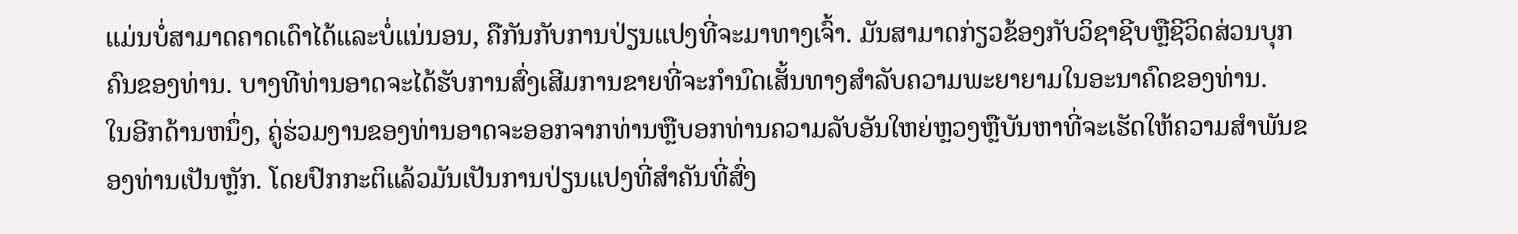ແມ່ນບໍ່ສາມາດຄາດເດົາໄດ້ແລະບໍ່ແນ່ນອນ, ຄືກັນກັບການປ່ຽນແປງທີ່ຈະມາທາງເຈົ້າ. ມັນສາມາດກ່ຽວຂ້ອງກັບວິຊາຊີບຫຼືຊີວິດສ່ວນບຸກຄົນຂອງທ່ານ. ບາງທີທ່ານອາດຈະໄດ້ຮັບການສົ່ງເສີມການຂາຍທີ່ຈະກໍານົດເສັ້ນທາງສໍາລັບຄວາມພະຍາຍາມໃນອະນາຄົດຂອງທ່ານ.
ໃນອີກດ້ານຫນຶ່ງ, ຄູ່ຮ່ວມງານຂອງທ່ານອາດຈະອອກຈາກທ່ານຫຼືບອກທ່ານຄວາມລັບອັນໃຫຍ່ຫຼວງຫຼືບັນຫາທີ່ຈະເຮັດໃຫ້ຄວາມສໍາພັນຂອງທ່ານເປັນຫຼັກ. ໂດຍປົກກະຕິແລ້ວມັນເປັນການປ່ຽນແປງທີ່ສຳຄັນທີ່ສົ່ງ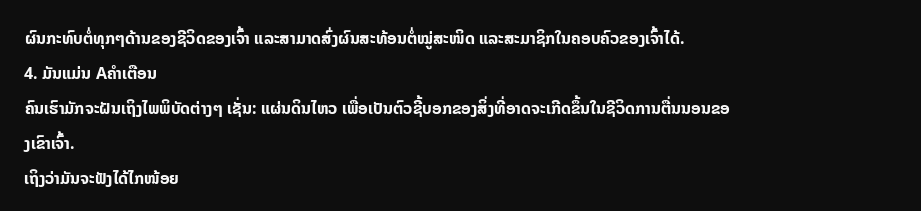ຜົນກະທົບຕໍ່ທຸກໆດ້ານຂອງຊີວິດຂອງເຈົ້າ ແລະສາມາດສົ່ງຜົນສະທ້ອນຕໍ່ໝູ່ສະໜິດ ແລະສະມາຊິກໃນຄອບຄົວຂອງເຈົ້າໄດ້.
4. ມັນແມ່ນ Aຄຳເຕືອນ
ຄົນເຮົາມັກຈະຝັນເຖິງໄພພິບັດຕ່າງໆ ເຊັ່ນ: ແຜ່ນດິນໄຫວ ເພື່ອເປັນຕົວຊີ້ບອກຂອງສິ່ງທີ່ອາດຈະເກີດຂຶ້ນໃນຊີວິດການຕື່ນນອນຂອງເຂົາເຈົ້າ.
ເຖິງວ່າມັນຈະຟັງໄດ້ໄກໜ້ອຍ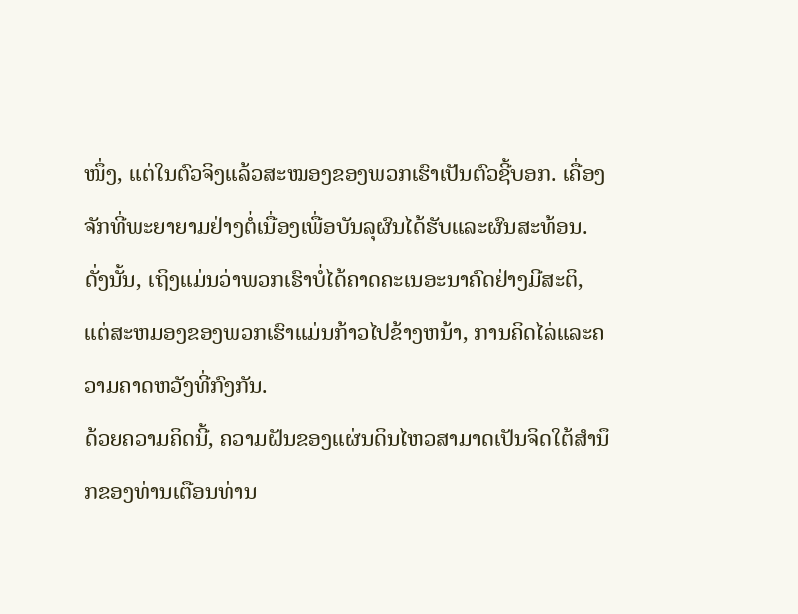ໜຶ່ງ, ແຕ່ໃນຕົວຈິງແລ້ວສະໝອງຂອງພວກເຮົາເປັນຕົວຊີ້ບອກ. ເຄື່ອງຈັກທີ່ພະຍາຍາມຢ່າງຕໍ່ເນື່ອງເພື່ອບັນລຸຜົນໄດ້ຮັບແລະຜົນສະທ້ອນ. ດັ່ງນັ້ນ, ເຖິງແມ່ນວ່າພວກເຮົາບໍ່ໄດ້ຄາດຄະເນອະນາຄົດຢ່າງມີສະຕິ, ແຕ່ສະຫມອງຂອງພວກເຮົາແມ່ນກ້າວໄປຂ້າງຫນ້າ, ການຄິດໄລ່ແລະຄວາມຄາດຫວັງທີ່ກົງກັນ.
ດ້ວຍຄວາມຄິດນີ້, ຄວາມຝັນຂອງແຜ່ນດິນໄຫວສາມາດເປັນຈິດໃຕ້ສໍານຶກຂອງທ່ານເຕືອນທ່ານ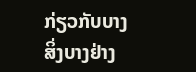ກ່ຽວກັບບາງສິ່ງບາງຢ່າງ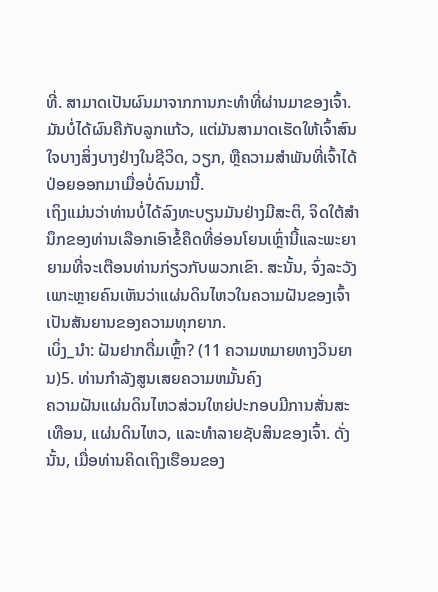ທີ່. ສາມາດເປັນຜົນມາຈາກການກະທຳທີ່ຜ່ານມາຂອງເຈົ້າ.
ມັນບໍ່ໄດ້ຜົນຄືກັບລູກແກ້ວ, ແຕ່ມັນສາມາດເຮັດໃຫ້ເຈົ້າສົນໃຈບາງສິ່ງບາງຢ່າງໃນຊີວິດ, ວຽກ, ຫຼືຄວາມສຳພັນທີ່ເຈົ້າໄດ້ປ່ອຍອອກມາເມື່ອບໍ່ດົນມານີ້.
ເຖິງແມ່ນວ່າທ່ານບໍ່ໄດ້ລົງທະບຽນມັນຢ່າງມີສະຕິ, ຈິດໃຕ້ສໍານຶກຂອງທ່ານເລືອກເອົາຂໍ້ຄຶດທີ່ອ່ອນໂຍນເຫຼົ່ານີ້ແລະພະຍາຍາມທີ່ຈະເຕືອນທ່ານກ່ຽວກັບພວກເຂົາ. ສະນັ້ນ, ຈົ່ງລະວັງ ເພາະຫຼາຍຄົນເຫັນວ່າແຜ່ນດິນໄຫວໃນຄວາມຝັນຂອງເຈົ້າເປັນສັນຍານຂອງຄວາມທຸກຍາກ.
ເບິ່ງ_ນຳ: ຝັນຢາກດື່ມເຫຼົ້າ? (11 ຄວາມຫມາຍທາງວິນຍານ)5. ທ່ານກໍາລັງສູນເສຍຄວາມຫມັ້ນຄົງ
ຄວາມຝັນແຜ່ນດິນໄຫວສ່ວນໃຫຍ່ປະກອບມີການສັ່ນສະເທືອນ, ແຜ່ນດິນໄຫວ, ແລະທໍາລາຍຊັບສິນຂອງເຈົ້າ. ດັ່ງນັ້ນ, ເມື່ອທ່ານຄິດເຖິງເຮືອນຂອງ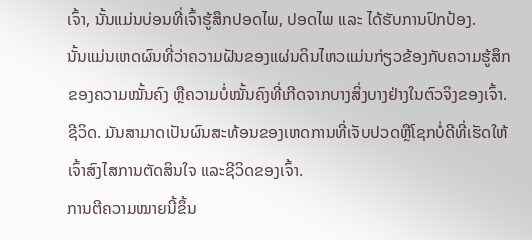ເຈົ້າ, ນັ້ນແມ່ນບ່ອນທີ່ເຈົ້າຮູ້ສຶກປອດໄພ, ປອດໄພ ແລະ ໄດ້ຮັບການປົກປ້ອງ.
ນັ້ນແມ່ນເຫດຜົນທີ່ວ່າຄວາມຝັນຂອງແຜ່ນດິນໄຫວແມ່ນກ່ຽວຂ້ອງກັບຄວາມຮູ້ສຶກຂອງຄວາມໝັ້ນຄົງ ຫຼືຄວາມບໍ່ໝັ້ນຄົງທີ່ເກີດຈາກບາງສິ່ງບາງຢ່າງໃນຕົວຈິງຂອງເຈົ້າ. ຊີວິດ. ມັນສາມາດເປັນຜົນສະທ້ອນຂອງເຫດການທີ່ເຈັບປວດຫຼືໂຊກບໍ່ດີທີ່ເຮັດໃຫ້ເຈົ້າສົງໄສການຕັດສິນໃຈ ແລະຊີວິດຂອງເຈົ້າ.
ການຕີຄວາມໝາຍນີ້ຂຶ້ນ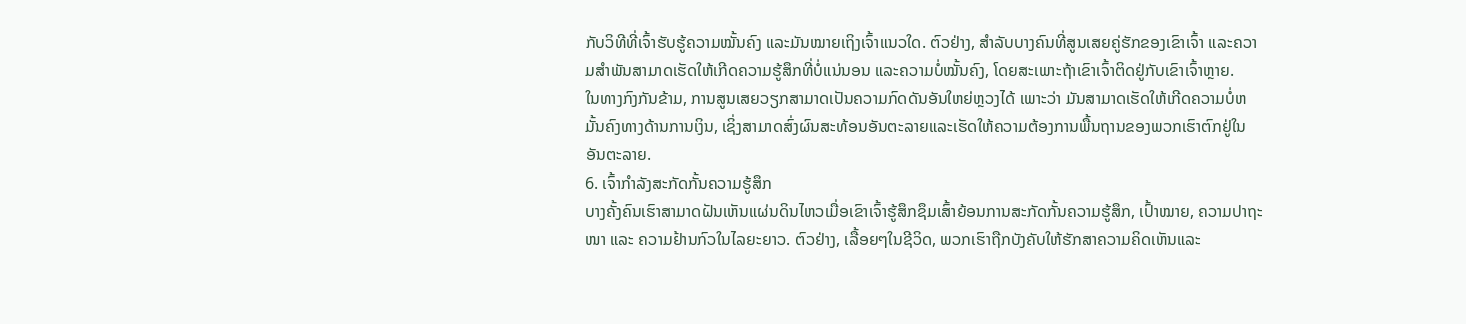ກັບວິທີທີ່ເຈົ້າຮັບຮູ້ຄວາມໝັ້ນຄົງ ແລະມັນໝາຍເຖິງເຈົ້າແນວໃດ. ຕົວຢ່າງ, ສໍາລັບບາງຄົນທີ່ສູນເສຍຄູ່ຮັກຂອງເຂົາເຈົ້າ ແລະຄວາມສໍາພັນສາມາດເຮັດໃຫ້ເກີດຄວາມຮູ້ສຶກທີ່ບໍ່ແນ່ນອນ ແລະຄວາມບໍ່ໝັ້ນຄົງ, ໂດຍສະເພາະຖ້າເຂົາເຈົ້າຕິດຢູ່ກັບເຂົາເຈົ້າຫຼາຍ.
ໃນທາງກົງກັນຂ້າມ, ການສູນເສຍວຽກສາມາດເປັນຄວາມກົດດັນອັນໃຫຍ່ຫຼວງໄດ້ ເພາະວ່າ ມັນສາມາດເຮັດໃຫ້ເກີດຄວາມບໍ່ຫມັ້ນຄົງທາງດ້ານການເງິນ, ເຊິ່ງສາມາດສົ່ງຜົນສະທ້ອນອັນຕະລາຍແລະເຮັດໃຫ້ຄວາມຕ້ອງການພື້ນຖານຂອງພວກເຮົາຕົກຢູ່ໃນອັນຕະລາຍ.
6. ເຈົ້າກໍາລັງສະກັດກັ້ນຄວາມຮູ້ສຶກ
ບາງຄັ້ງຄົນເຮົາສາມາດຝັນເຫັນແຜ່ນດິນໄຫວເມື່ອເຂົາເຈົ້າຮູ້ສຶກຊຶມເສົ້າຍ້ອນການສະກັດກັ້ນຄວາມຮູ້ສຶກ, ເປົ້າໝາຍ, ຄວາມປາຖະໜາ ແລະ ຄວາມຢ້ານກົວໃນໄລຍະຍາວ. ຕົວຢ່າງ, ເລື້ອຍໆໃນຊີວິດ, ພວກເຮົາຖືກບັງຄັບໃຫ້ຮັກສາຄວາມຄິດເຫັນແລະ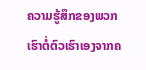ຄວາມຮູ້ສຶກຂອງພວກເຮົາຕໍ່ຕົວເຮົາເອງຈາກຄ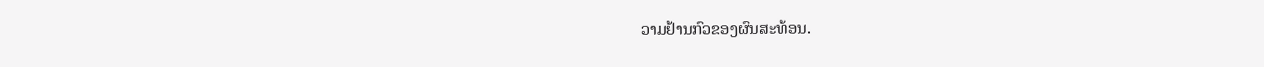ວາມຢ້ານກົວຂອງຜົນສະທ້ອນ.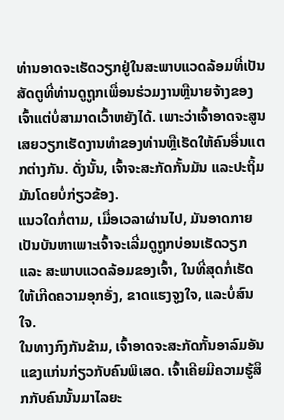ທ່ານອາດຈະເຮັດວຽກຢູ່ໃນສະພາບແວດລ້ອມທີ່ເປັນສັດຕູທີ່ທ່ານດູຖູກເພື່ອນຮ່ວມງານຫຼືນາຍຈ້າງຂອງເຈົ້າແຕ່ບໍ່ສາມາດເວົ້າຫຍັງໄດ້. ເພາະວ່າເຈົ້າອາດຈະສູນເສຍວຽກເຮັດງານທໍາຂອງທ່ານຫຼືເຮັດໃຫ້ຄົນອື່ນແຕກຕ່າງກັນ. ດັ່ງນັ້ນ, ເຈົ້າຈະສະກັດກັ້ນມັນ ແລະປະຖິ້ມມັນໂດຍບໍ່ກ່ຽວຂ້ອງ.
ແນວໃດກໍ່ຕາມ, ເມື່ອເວລາຜ່ານໄປ, ມັນອາດກາຍເປັນບັນຫາເພາະເຈົ້າຈະເລີ່ມດູຖູກບ່ອນເຮັດວຽກ ແລະ ສະພາບແວດລ້ອມຂອງເຈົ້າ, ໃນທີ່ສຸດກໍ່ເຮັດໃຫ້ເກີດຄວາມອຸກອັ່ງ, ຂາດແຮງຈູງໃຈ, ແລະບໍ່ສົນໃຈ.
ໃນທາງກົງກັນຂ້າມ, ເຈົ້າອາດຈະສະກັດກັ້ນອາລົມອັນແຂງແກ່ນກ່ຽວກັບຄົນພິເສດ. ເຈົ້າເຄີຍມີຄວາມຮູ້ສຶກກັບຄົນນັ້ນມາໄລຍະ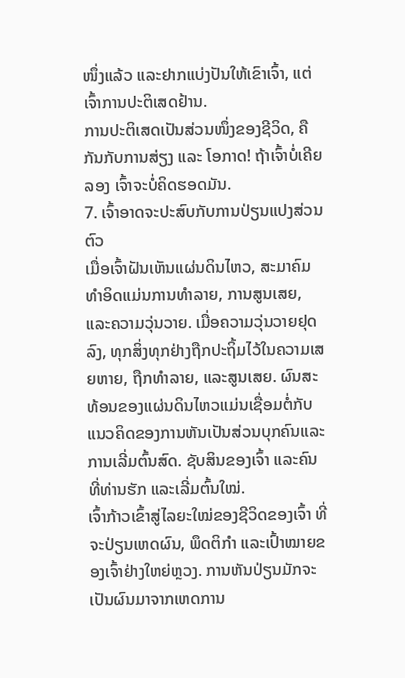ໜຶ່ງແລ້ວ ແລະຢາກແບ່ງປັນໃຫ້ເຂົາເຈົ້າ, ແຕ່ເຈົ້າການປະຕິເສດຢ້ານ.
ການປະຕິເສດເປັນສ່ວນໜຶ່ງຂອງຊີວິດ, ຄືກັນກັບການສ່ຽງ ແລະ ໂອກາດ! ຖ້າເຈົ້າບໍ່ເຄີຍລອງ ເຈົ້າຈະບໍ່ຄິດຮອດມັນ.
7. ເຈົ້າອາດຈະປະສົບກັບການປ່ຽນແປງສ່ວນຕົວ
ເມື່ອເຈົ້າຝັນເຫັນແຜ່ນດິນໄຫວ, ສະມາຄົມທໍາອິດແມ່ນການທໍາລາຍ, ການສູນເສຍ, ແລະຄວາມວຸ່ນວາຍ. ເມື່ອຄວາມວຸ່ນວາຍຢຸດລົງ, ທຸກສິ່ງທຸກຢ່າງຖືກປະຖິ້ມໄວ້ໃນຄວາມເສຍຫາຍ, ຖືກທຳລາຍ, ແລະສູນເສຍ. ຜົນສະທ້ອນຂອງແຜ່ນດິນໄຫວແມ່ນເຊື່ອມຕໍ່ກັບແນວຄິດຂອງການຫັນເປັນສ່ວນບຸກຄົນແລະການເລີ່ມຕົ້ນສົດ. ຊັບສິນຂອງເຈົ້າ ແລະຄົນທີ່ທ່ານຮັກ ແລະເລີ່ມຕົ້ນໃໝ່.
ເຈົ້າກ້າວເຂົ້າສູ່ໄລຍະໃໝ່ຂອງຊີວິດຂອງເຈົ້າ ທີ່ຈະປ່ຽນເຫດຜົນ, ພຶດຕິກຳ ແລະເປົ້າໝາຍຂອງເຈົ້າຢ່າງໃຫຍ່ຫຼວງ. ການຫັນປ່ຽນມັກຈະເປັນຜົນມາຈາກເຫດການ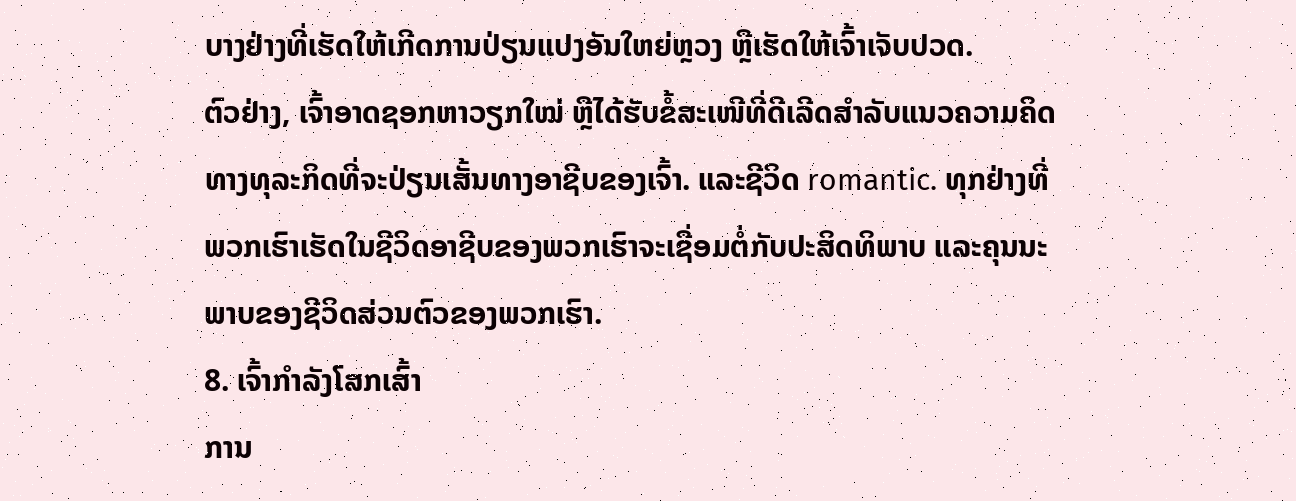ບາງຢ່າງທີ່ເຮັດໃຫ້ເກີດການປ່ຽນແປງອັນໃຫຍ່ຫຼວງ ຫຼືເຮັດໃຫ້ເຈົ້າເຈັບປວດ.
ຕົວຢ່າງ, ເຈົ້າອາດຊອກຫາວຽກໃໝ່ ຫຼືໄດ້ຮັບຂໍ້ສະເໜີທີ່ດີເລີດສຳລັບແນວຄວາມຄິດທາງທຸລະກິດທີ່ຈະປ່ຽນເສັ້ນທາງອາຊີບຂອງເຈົ້າ. ແລະຊີວິດ romantic. ທຸກຢ່າງທີ່ພວກເຮົາເຮັດໃນຊີວິດອາຊີບຂອງພວກເຮົາຈະເຊື່ອມຕໍ່ກັບປະສິດທິພາບ ແລະຄຸນນະພາບຂອງຊີວິດສ່ວນຕົວຂອງພວກເຮົາ.
8. ເຈົ້າກຳລັງໂສກເສົ້າ
ການ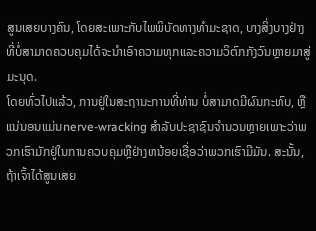ສູນເສຍບາງຄົນ, ໂດຍສະເພາະກັບໄພພິບັດທາງທໍາມະຊາດ, ບາງສິ່ງບາງຢ່າງທີ່ບໍ່ສາມາດຄວບຄຸມໄດ້ຈະນໍາເອົາຄວາມທຸກແລະຄວາມວິຕົກກັງວົນຫຼາຍມາສູ່ມະນຸດ.
ໂດຍທົ່ວໄປແລ້ວ, ການຢູ່ໃນສະຖານະການທີ່ທ່ານ ບໍ່ສາມາດມີຜົນກະທົບ, ຫຼືແນ່ນອນແມ່ນnerve-wracking ສໍາລັບປະຊາຊົນຈໍານວນຫຼາຍເພາະວ່າພວກເຮົາມັກຢູ່ໃນການຄວບຄຸມຫຼືຢ່າງຫນ້ອຍເຊື່ອວ່າພວກເຮົາມີມັນ. ສະນັ້ນ, ຖ້າເຈົ້າໄດ້ສູນເສຍ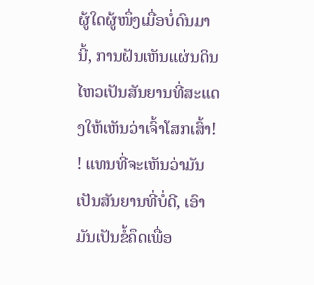ຜູ້ໃດຜູ້ໜຶ່ງເມື່ອບໍ່ດົນມານີ້, ການຝັນເຫັນແຜ່ນດິນໄຫວເປັນສັນຍານທີ່ສະແດງໃຫ້ເຫັນວ່າເຈົ້າໂສກເສົ້າ! ! ແທນທີ່ຈະເຫັນວ່າມັນເປັນສັນຍານທີ່ບໍ່ດີ, ເອົາມັນເປັນຂໍ້ຄຶດເພື່ອ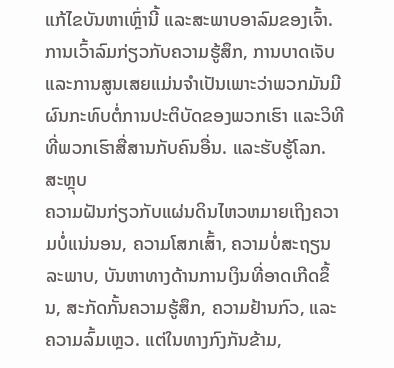ແກ້ໄຂບັນຫາເຫຼົ່ານີ້ ແລະສະພາບອາລົມຂອງເຈົ້າ.
ການເວົ້າລົມກ່ຽວກັບຄວາມຮູ້ສຶກ, ການບາດເຈັບ ແລະການສູນເສຍແມ່ນຈໍາເປັນເພາະວ່າພວກມັນມີຜົນກະທົບຕໍ່ການປະຕິບັດຂອງພວກເຮົາ ແລະວິທີທີ່ພວກເຮົາສື່ສານກັບຄົນອື່ນ. ແລະຮັບຮູ້ໂລກ.
ສະຫຼຸບ
ຄວາມຝັນກ່ຽວກັບແຜ່ນດິນໄຫວຫມາຍເຖິງຄວາມບໍ່ແນ່ນອນ, ຄວາມໂສກເສົ້າ, ຄວາມບໍ່ສະຖຽນລະພາບ, ບັນຫາທາງດ້ານການເງິນທີ່ອາດເກີດຂຶ້ນ, ສະກັດກັ້ນຄວາມຮູ້ສຶກ, ຄວາມຢ້ານກົວ, ແລະຄວາມລົ້ມເຫຼວ. ແຕ່ໃນທາງກົງກັນຂ້າມ,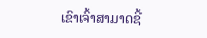ເຂົາເຈົ້າສາມາດຊີ້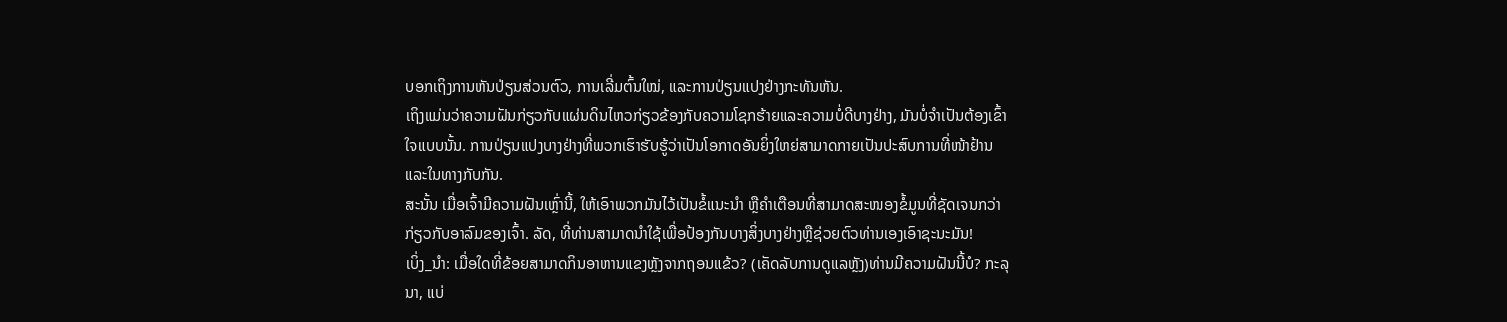ບອກເຖິງການຫັນປ່ຽນສ່ວນຕົວ, ການເລີ່ມຕົ້ນໃໝ່, ແລະການປ່ຽນແປງຢ່າງກະທັນຫັນ.
ເຖິງແມ່ນວ່າຄວາມຝັນກ່ຽວກັບແຜ່ນດິນໄຫວກ່ຽວຂ້ອງກັບຄວາມໂຊກຮ້າຍແລະຄວາມບໍ່ດີບາງຢ່າງ, ມັນບໍ່ຈໍາເປັນຕ້ອງເຂົ້າໃຈແບບນັ້ນ. ການປ່ຽນແປງບາງຢ່າງທີ່ພວກເຮົາຮັບຮູ້ວ່າເປັນໂອກາດອັນຍິ່ງໃຫຍ່ສາມາດກາຍເປັນປະສົບການທີ່ໜ້າຢ້ານ ແລະໃນທາງກັບກັນ.
ສະນັ້ນ ເມື່ອເຈົ້າມີຄວາມຝັນເຫຼົ່ານີ້, ໃຫ້ເອົາພວກມັນໄວ້ເປັນຂໍ້ແນະນຳ ຫຼືຄຳເຕືອນທີ່ສາມາດສະໜອງຂໍ້ມູນທີ່ຊັດເຈນກວ່າກ່ຽວກັບອາລົມຂອງເຈົ້າ. ລັດ, ທີ່ທ່ານສາມາດນໍາໃຊ້ເພື່ອປ້ອງກັນບາງສິ່ງບາງຢ່າງຫຼືຊ່ວຍຕົວທ່ານເອງເອົາຊະນະມັນ!
ເບິ່ງ_ນຳ: ເມື່ອໃດທີ່ຂ້ອຍສາມາດກິນອາຫານແຂງຫຼັງຈາກຖອນແຂ້ວ? (ເຄັດລັບການດູແລຫຼັງ)ທ່ານມີຄວາມຝັນນີ້ບໍ? ກະລຸນາ, ແບ່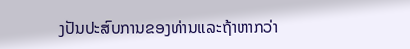ງປັນປະສົບການຂອງທ່ານແລະຖ້າຫາກວ່າ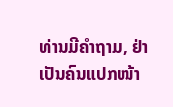ທ່ານມີຄຳຖາມ, ຢ່າເປັນຄົນແປກໜ້າ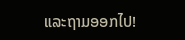ແລະຖາມອອກໄປ!